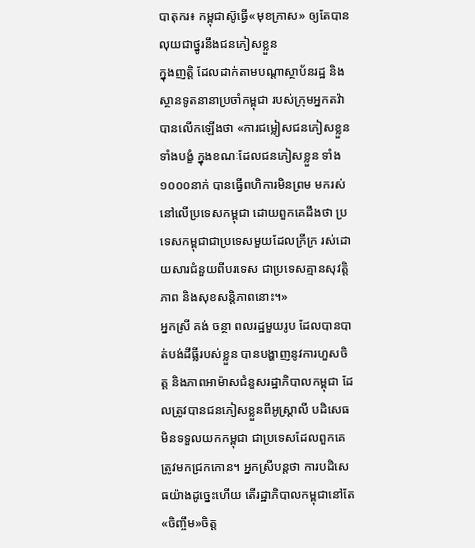បាតុករ៖ កម្ពុជាស៊ូធ្វើ«មុខក្រាស» ឲ្យតែបានលុយជាថ្នូរនឹងជនភៀសខ្លួន
ក្នុងញត្តិ ដែលដាក់តាមបណ្តាស្ថាប័នរដ្ឋ និងស្ថានទូតនានាប្រចាំកម្ពុជា របស់ក្រុមអ្នកតវ៉ា បានលើកឡើងថា «ការជម្លៀសជនភៀសខ្លួនទាំងបង្ខំ ក្នុងខណៈដែលជនភៀសខ្លួន ទាំង១០០០នាក់ បានធ្វើពហិការមិនព្រម មករស់នៅលើប្រទេសកម្ពុជា ដោយពួកគេដឹងថា ប្រទេសកម្ពុជាជាប្រទេសមួយដែលក្រីក្រ រស់ដោយសារជំនួយពីបរទេស ជាប្រទេសគ្មានសុវត្តិភាព និងសុខសន្តិភាពនោះ។»
អ្នកស្រី គង់ ចន្ថា ពលរដ្ឋមួយរូប ដែលបានបាត់បង់ដីធ្លីរបស់ខ្លួន បានបង្ហាញនូវការហួសចិត្ត និងភាពអាម៉ាសជំនួសរដ្ឋាភិបាលកម្ពុជា ដែលត្រូវបានជនភៀសខ្លួនពីអូស្រ្តាលី បដិសេធមិនទទួលយកកម្ពុជា ជាប្រទេសដែលពួកគេត្រូវមកជ្រកកោន។ អ្នកស្រីបន្តថា ការបដិសេធយ៉ាងដូច្នេះហើយ តើរដ្ឋាភិបាលកម្ពុជានៅតែ«ចិញ្ចឹម»ចិត្ត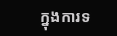ក្នុងការទ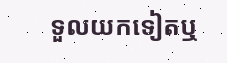ទួលយកទៀតឬ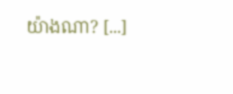យ៉ាងណា? [...]